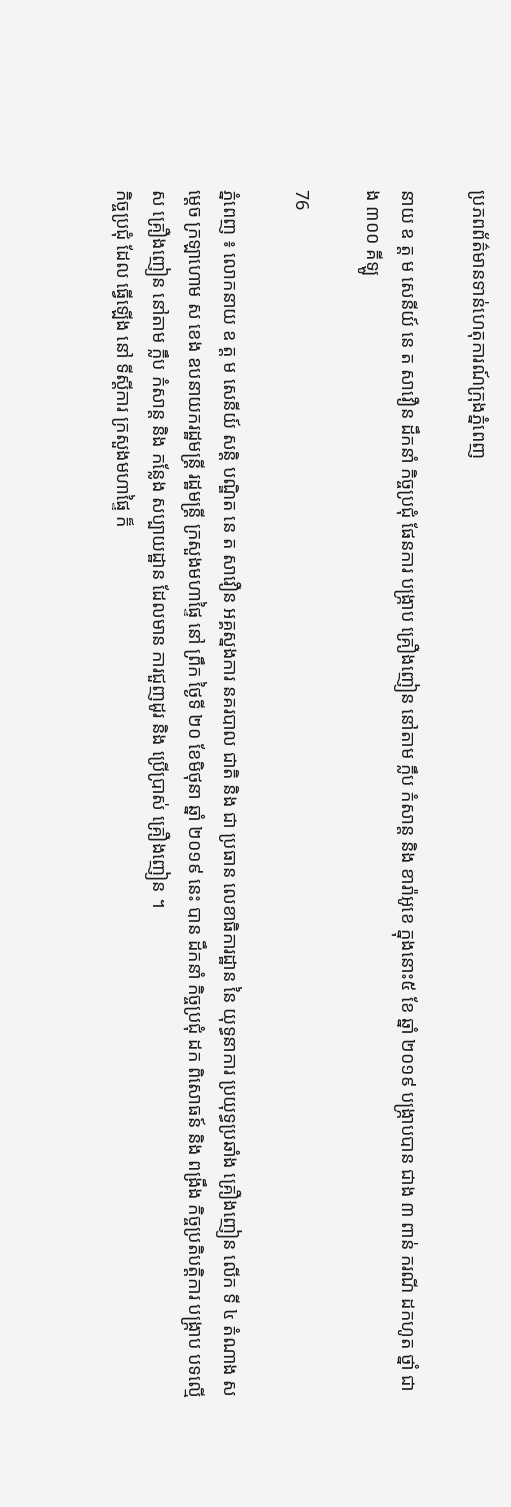ប្រភពព័ត៌មានទាន់ហេតុការណ៍ក្រុងភ្នំពេញ

នាយ ឧ ត្ត ម សេនីយ៍ នេ ត សាវឿន ដឹកនាំ កិច្ចប្រជុំ ផែនការ បង្ក្រាប គ្រឿងញៀន នៅតាម ក្លឹប កំសាន្ត និង ខារ៉ាអូខេ ក្នុងនោះ៥ ខែ ឆ្នាំ ២០១៩ បង្ក្រាបបាន ជាង ៣ ពាន់ ករណី ដកហូត ថ្នាំ ជាង ៣០០ គីឡូ

76

ភ្នំពេញ ៖ លោកនាយ ឧ ត្ត ម សេនីយ៍ សន្ដិ បណ្ឌិត នេ ត សាវឿន អគ្គស្នងការ នគរបាល ជាតិ និង ជា ប្រធាន លេខាធិការដ្ឋាន នៃ យុទ្ធនាការ ប្រយុទ្ធប្រឆាំង គ្រឿងញៀន លើក ទី ៤ តំណាង សម្ដេច ក្រឡាហោម ស ខេង ឧបនាយករដ្ឋមន្ដ្រី រដ្ឋមន្ដ្រី ក្រសួងមហាផ្ទៃ នៅ ព្រឹក ថ្ងៃទី ២០ ខែមិថុនា ឆ្នាំ ២០១៩ នេះ បាន ដឹកនាំ កិច្ចប្រជុំ ដក ពិសោធន៍ និង ពង្រឹង កិច្ចប្រតិបត្តិការ បង្ក្រាប បទល្មើស គ្រឿងញៀន នៅតាម ក្លឹប កំសាន្ត និង កន្លែង សប្បាយដ្ឋាន ដែលមាន ការជួញដូរ និង ប្រើប្រាស់ គ្រឿងញៀន ។
កិច្ចប្រជុំ ដែល ធ្វើឡើង នៅ ទីស្ដីការ ក្រសួងមហាផ្ទៃ ក៏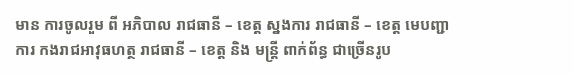មាន ការចូលរួម ពី អភិបាល រាជធានី – ខេត្ត ស្នងការ រាជធានី – ខេត្ត មេបញ្ជាការ កងរាជអាវុធហត្ថ រាជធានី – ខេត្ត និង មន្ត្រី ពាក់ព័ន្ធ ជាច្រើនរូប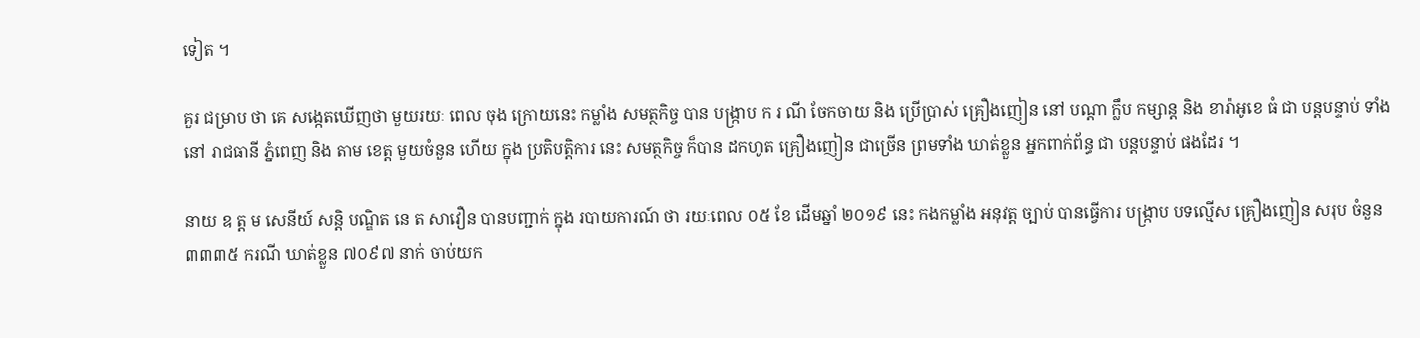ទៀត ។

គួរ ជម្រាប ថា គេ សង្កេតឃើញថា មួយរយៈ ពេល ចុង ក្រោយនេះ កម្លាំង សមត្ថកិច្ច បាន បង្ក្រាប ក រ ណី ចែកចាយ និង ប្រើប្រាស់ គ្រឿងញៀន នៅ បណ្ដា ក្លឹប កម្សាន្ដ និង ខារ៉ាអូខេ ធំ ជា បន្ដបន្ទាប់ ទាំង នៅ រាជធានី ភ្នំពេញ និង តាម ខេត្ត មួយចំនួន ហើយ ក្នុង ប្រតិបត្តិការ នេះ សមត្ថកិច្ច ក៏បាន ដកហូត គ្រឿងញៀន ជាច្រើន ព្រមទាំង ឃាត់ខ្លួន អ្នកពាក់ព័ន្ធ ជា បន្ដបន្ទាប់ ផងដែរ ។

នាយ ឧ ត្ត ម សេនីយ៍ សន្តិ បណ្ឌិត នេ ត សាវឿន បានបញ្ជាក់ ក្នុង របាយការណ៍ ថា រយៈពេល ០៥ ខែ ដើមឆ្នាំ ២០១៩ នេះ កងកម្លាំង អនុវត្ត ច្បាប់ បានធ្វើការ បង្ក្រាប បទល្មើស គ្រឿងញៀន សរុប ចំនួន ៣៣៣៥ ករណី ឃាត់ខ្លួន ៧០៩៧ នាក់ ចាប់យក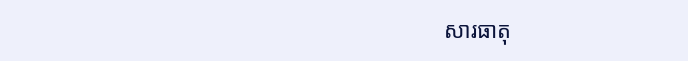សារធាតុ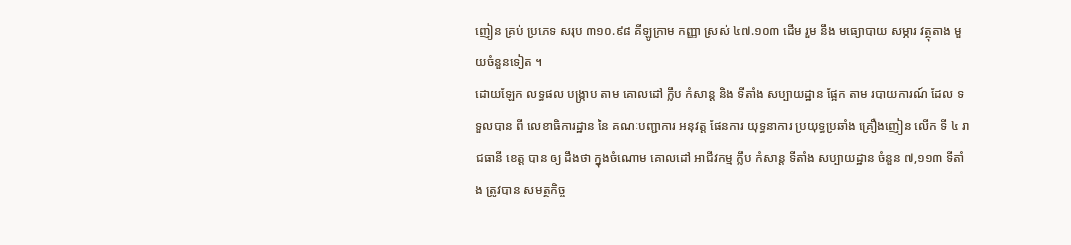ញៀន គ្រប់ ប្រភេទ សរុប ៣១០.៩៨ គីឡូក្រាម កញ្ញា ស្រស់ ៤៧.១០៣ ដើម រួម នឹង មធ្យោបាយ សម្ភារ វត្ថុតាង មួយចំនួនទៀត ។
ដោយឡែក លទ្ធផល បង្ក្រាប តាម គោលដៅ ក្លឹប កំសាន្ត និង ទីតាំង សប្បាយដ្ឋាន ផ្អែក តាម របាយការណ៍ ដែល ទទួលបាន ពី លេខាធិការដ្ឋាន នៃ គណៈបញ្ជាការ អនុវត្ត ផែនការ យុទ្ធនាការ ប្រយុទ្ធប្រឆាំង គ្រឿងញៀន លើក ទី ៤ រាជធានី ខេត្ត បាន ឲ្យ ដឹងថា ក្នុងចំណោម គោលដៅ អាជីវកម្ម ក្លឹប កំសាន្ត ទីតាំង សប្បាយដ្ឋាន ចំនួន ៧,១១៣ ទីតាំង ត្រូវបាន សមត្ថកិច្ច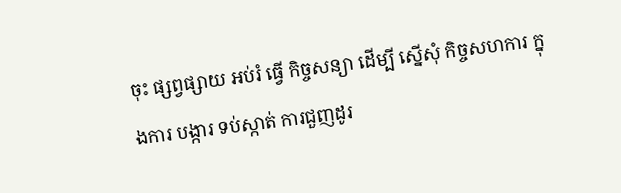ចុះ ផ្សព្វផ្សាយ អប់រំ ធ្វើ កិច្ចសន្យា ដើម្បី ស្នើសុំ កិច្ចសហការ ក្នុងការ បង្ការ ទប់ស្កាត់ ការជួញដូរ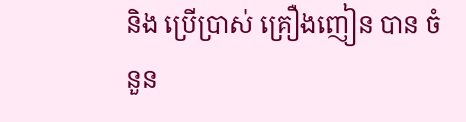និង ប្រើប្រាស់ គ្រឿងញៀន បាន ចំនួន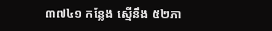៣៧៤១ កន្លែង ស្មើនឹង ៥២ភា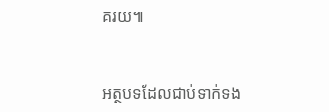គរយ៕


អត្ថបទដែលជាប់ទាក់ទង